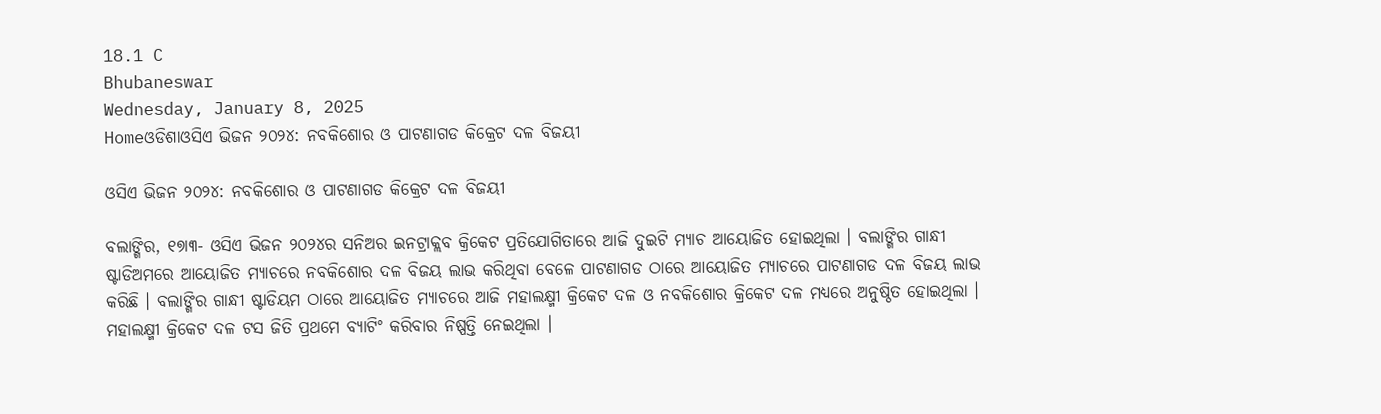18.1 C
Bhubaneswar
Wednesday, January 8, 2025
Homeଓଡିଶାଓସିଏ ଭିଜନ ୨୦୨୪: ନବକିଶୋର ଓ ପାଟଣାଗଡ କିକ୍ରେଟ ଦଳ ବିଜୟୀ

ଓସିଏ ଭିଜନ ୨୦୨୪: ନବକିଶୋର ଓ ପାଟଣାଗଡ କିକ୍ରେଟ ଦଳ ବିଜୟୀ

ବଲାଙ୍ଗିର, ୧୭ା୩- ଓସିଏ ଭିଜନ ୨୦୨୪ର ସନିଅର ଇନଟ୍ରାକ୍ଲବ କ୍ରିକେଟ ପ୍ରତିଯୋଗିତାରେ ଆଜି ଦୁଇଟି ମ୍ୟାଚ ଆୟୋଜିତ ହୋଇଥିଲା । ବଲାଙ୍ଗିର ଗାନ୍ଧୀ ଷ୍ଟାଡିଅମରେ ଆୟୋଜିତ ମ୍ୟାଚରେ ନବକିଶୋର ଦଳ ବିଜୟ ଲାଭ କରିଥିବା ବେଳେ ପାଟଣାଗଡ ଠାରେ ଆୟୋଜିତ ମ୍ୟାଚରେ ପାଟଣାଗଡ ଦଳ ବିଜୟ ଲାଭ କରିଛି । ବଲାଙ୍ଗିର ଗାନ୍ଧୀ ଷ୍ଟାଡିୟମ ଠାରେ ଆୟୋଜିତ ମ୍ୟାଚରେ ଆଜି ମହାଲକ୍ଷ୍ମୀ କ୍ରିକେଟ ଦଳ ଓ ନବକିଶୋର କ୍ରିକେଟ ଦଳ ମଧ୍ୟରେ ଅନୁଷ୍ଠିତ ହୋଇଥିଲା । ମହାଲକ୍ଷ୍ମୀ କ୍ରିକେଟ ଦଳ ଟସ ଜିତି ପ୍ରଥମେ ବ୍ୟାଟିଂ କରିବାର ନିଷ୍ପତ୍ତି ନେଇଥିଲା ।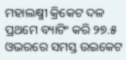ମହାଲକ୍ଷ୍ମୀ କ୍ରିକେଟ ଦଳ ପ୍ରଥମେ ବ୍ୟାଟିଂ କରି ୨୭.୫ ଓଭରରେ ସମସ୍ତ ଉଇକେଟ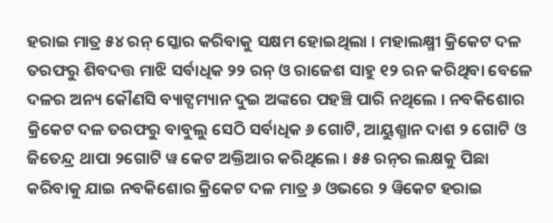ହରାଇ ମାତ୍ର ୫୪ ରନ୍ ସ୍କୋର କରିବାକୁ ସକ୍ଷମ ହୋଇଥିଲା । ମହାଲକ୍ଷ୍ମୀ କ୍ରିକେଟ ଦଳ ତରଫରୁ ଶିବଦତ୍ତ ମାଝି ସର୍ବାଧିକ ୨୨ ରନ୍ ଓ ରାଜେଶ ସାହୁ ୧୨ ରନ କରିଥିବା ବେଳେ ଦଳର ଅନ୍ୟ କୌଣସି ବ୍ୟାଟ୍ସମ୍ୟାନ ଦୁଇ ଅଙ୍କରେ ପହଞ୍ଚି ପାରି ନଥିଲେ । ନବକିଶୋର କ୍ରିକେଟ ଦଳ ତରଫରୁ ବାବୁଲୁ ସେଠି ସର୍ବାଧିକ ୬ ଗୋଟି, ଆୟୁଶ୍ମାନ ଦାଶ ୨ ଗୋଟି ଓ ଜିତେନ୍ଦ୍ର ଥାପା ୨ଗୋଟି ୱ କେଟ ଅକ୍ତିଆର କରିଥିଲେ । ୫୫ ରନ୍‌ର ଲକ୍ଷକୁ ପିଛା କରିବାକୁ ଯାଇ ନବକିଶୋର କ୍ରିକେଟ ଦଳ ମାତ୍ର ୬ ଓଭରେ ୨ ୱିକେଟ ହରାଇ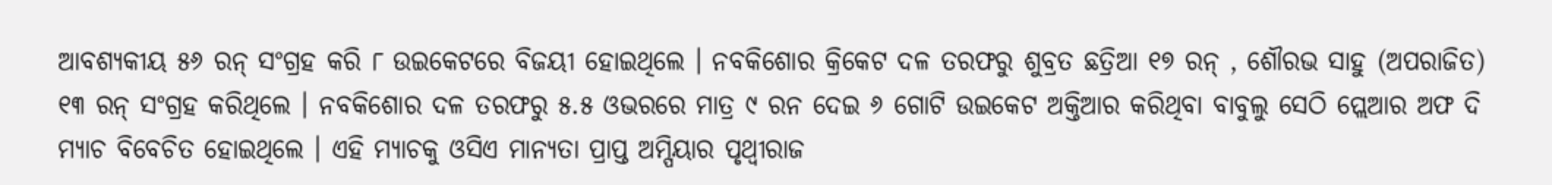ଆବଶ୍ୟକୀୟ ୫୬ ରନ୍ ସଂଗ୍ରହ କରି ୮ ଉଇକେଟରେ ବିଜୟୀ ହୋଇଥିଲେ । ନବକିଶୋର କ୍ରିକେଟ ଦଳ ତରଫରୁ ଶୁବ୍ରତ ଛତ୍ରିଆ ୧୭ ରନ୍ , ଶୌରଭ ସାହୁ (ଅପରାଜିତ) ୧୩ ରନ୍ ସଂଗ୍ରହ କରିଥିଲେ । ନବକିଶୋର ଦଳ ତରଫରୁ ୫.୫ ଓଭରରେ ମାତ୍ର ୯ ରନ ଦେଇ ୬ ଗୋଟି ଉଇକେଟ ଅକ୍ତିଆର କରିଥିବା ବାବୁଲୁ ସେଠି ପ୍ଲେଆର ଅଫ ଦି ମ୍ୟାଚ ବିବେଚିତ ହୋଇଥିଲେ । ଏହି ମ୍ୟାଚକୁ ଓସିଏ ମାନ୍ୟତା ପ୍ରାପ୍ତ ଅମ୍ପିୟାର ପୃଥ୍ୱୀରାଜ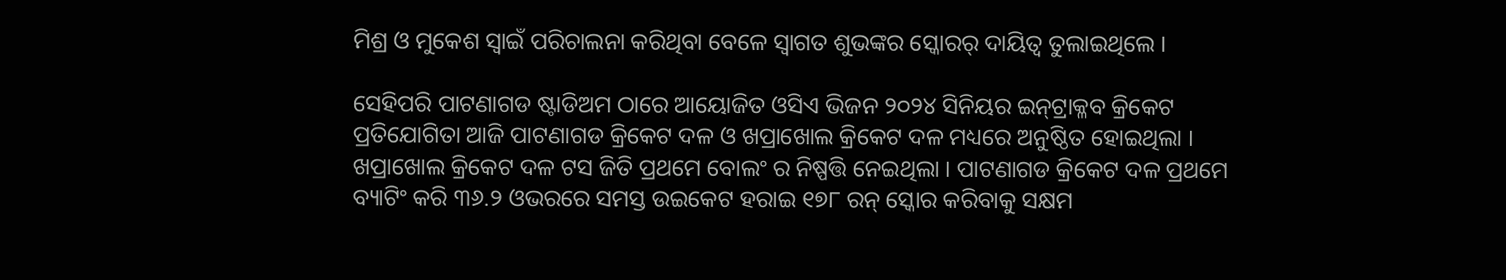ମିଶ୍ର ଓ ମୁକେଶ ସ୍ୱାଇଁ ପରିଚାଲନା କରିଥିବା ବେଳେ ସ୍ୱାଗତ ଶୁଭଙ୍କର ସ୍କୋରର୍ ଦାୟିତ୍ୱ ତୁଲାଇଥିଲେ ।

ସେହିପରି ପାଟଣାଗଡ ଷ୍ଟାଡିଅମ ଠାରେ ଆୟୋଜିତ ଓସିଏ ଭିଜନ ୨୦୨୪ ସିନିୟର ଇନ୍‌ଟ୍ରାକ୍ଳବ କ୍ରିକେଟ ପ୍ରତିଯୋଗିତା ଆଜି ପାଟଣାଗଡ କ୍ରିକେଟ ଦଳ ଓ ଖପ୍ରାଖୋଲ କ୍ରିକେଟ ଦଳ ମଧ୍ୟରେ ଅନୁଷ୍ଠିତ ହୋଇଥିଲା । ଖପ୍ରାଖୋଲ କ୍ରିକେଟ ଦଳ ଟସ ଜିତି ପ୍ରଥମେ ବୋଲଂ ର ନିଷ୍ପତ୍ତି ନେଇଥିଲା । ପାଟଣାଗଡ କ୍ରିକେଟ ଦଳ ପ୍ରଥମେ ବ୍ୟାଟିଂ କରି ୩୬.୨ ଓଭରରେ ସମସ୍ତ ଉଇକେଟ ହରାଇ ୧୭୮ ରନ୍ ସ୍କୋର କରିବାକୁ ସକ୍ଷମ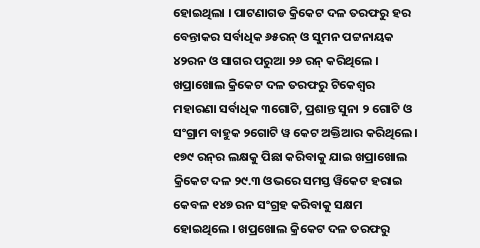ହୋଇଥିଲା । ପାଟଣାଗଡ କ୍ରିକେଟ ଦଳ ତରଫରୁ ହର ବେନ୍ତାକର ସର୍ବାଧିକ ୬୫ରନ୍ ଓ ସୁମନ ପଟ୍ଟନାୟକ ୪୨ରନ ଓ ସାଗର ପରୁଆ ୨୬ ରନ୍ କରିଥିଲେ । ଖପ୍ରାଖୋଲ କ୍ରିକେଟ ଦଳ ତରଫରୁ ଟିକେଶ୍ୱର ମହାରଣା ସର୍ବାଧିକ ୩ଗୋଟି, ପ୍ରଶାନ୍ତ ସୁନା ୨ ଗୋଟି ଓ ସଂଗ୍ରାମ ବାହୁକ ୨ଗୋଟି ୱ କେଟ ଅକ୍ତିଆର କରିଥିଲେ । ୧୭୯ ରନ୍‌ର ଲକ୍ଷକୁ ପିଛା କରିବାକୁ ଯାଇ ଖପ୍ରାଖୋଲ କ୍ରିକେଟ ଦଳ ୨୯.୩ ଓଭରେ ସମସ୍ତ ୱିକେଟ ହରାଇ କେବଳ ୧୪୭ ରନ ସଂଗ୍ରହ କରିବାକୁ ସକ୍ଷମ ହୋଇଥିଲେ । ଖପ୍ରଖୋଲ କ୍ରିକେଟ ଦଳ ତରଫରୁ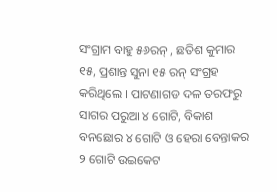ସଂଗ୍ରାମ ବାହୁ ୫୬ରନ୍ , ଛତିଶ କୁମାର ୧୫, ପ୍ରଶାନ୍ତ ସୁନା ୧୫ ରନ୍ ସଂଗ୍ରହ କରିଥିଲେ । ପାଟଣାଗଡ ଦଳ ତରଫରୁ ସାଗର ପରୁଆ ୪ ଗୋଟି, ବିକାଶ ବନଛୋର ୪ ଗୋଟି ଓ ହେରା ବେନ୍ତାକର ୨ ଗୋଟି ଉଇକେଟ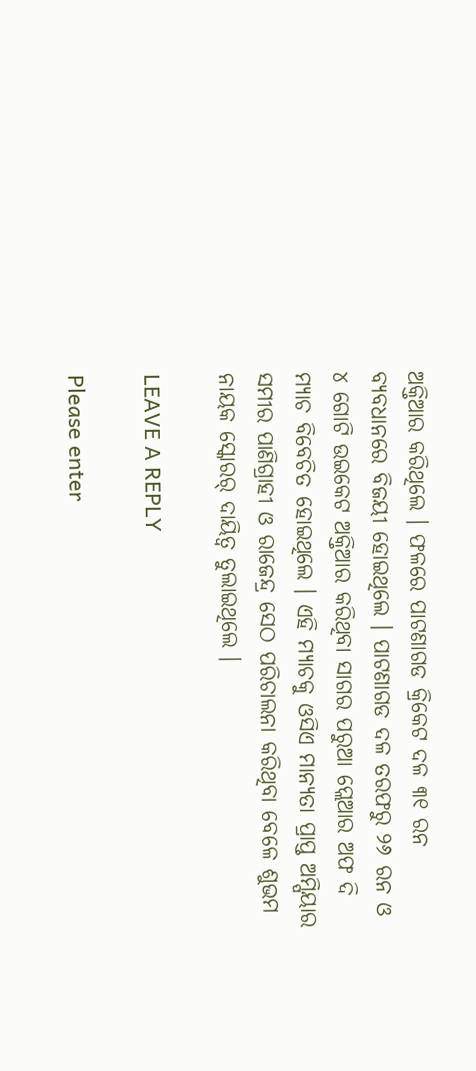ଅକ୍ତିଆର କରିଥିଲେ । ଫଳରେ ପାଟଣାଗଡ କ୍ରିକେଟ ଦଳ ୩୧ ରନ ବ୍ୟବଧାନରେ ବିଜୟୀ ହୋଇଥିଲେ । ପାଟଣାଗଡ ଦଳ ତରଫରୁ ୨୬ ରନ ଓ ୪ ଗୋଟି ଉଇକେଟ ଅକ୍ତିଆର କରିଥିବା ସାଗର ପରୁଆ ପ୍ଲେଆର ଅଫ ଦି ମ୍ୟାଚ ବିବେଚିତ ହୋଇଥିଲେ । ଏହି ମ୍ୟାଚକୁ ଓସିଏ ମାନ୍ୟତା ପ୍ରାପ୍ତ ଅମ୍ପିୟାର ସମୀର ପାଣିଗ୍ରାହୀ ଓ ରାଜେନ୍ଦ୍ର ସେଠ ପରିଚାଲନା କରିଥିବା ବେଳେ ଶୁଭମ ନାୟକ ସ୍କୋରର୍ ଦାୟିତ୍ୱ ତୁଲାଇଥିଲେ ।

LEAVE A REPLY

Please enter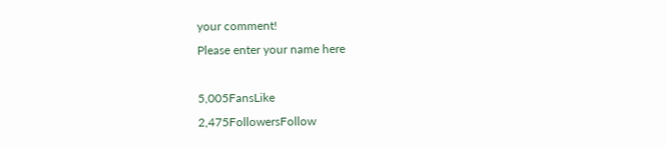your comment!
Please enter your name here

5,005FansLike
2,475FollowersFollow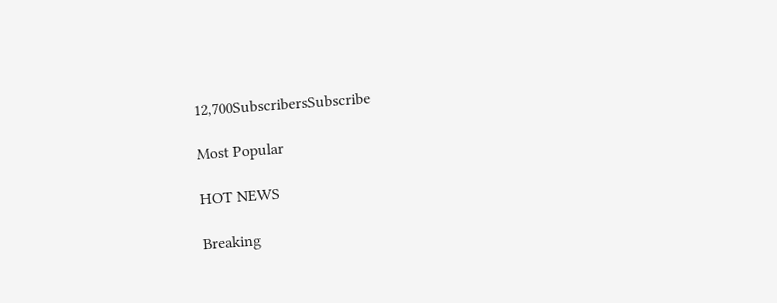12,700SubscribersSubscribe

Most Popular

HOT NEWS

Breaking